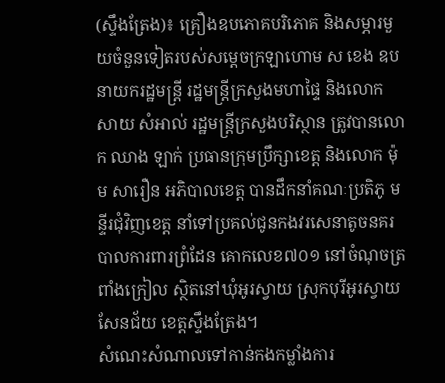(ស្ទឹងត្រែង)៖ គ្រឿងឧបភោគបរិភោគ និងសម្ភារមួយចំនួនទៀតរបស់សម្តេចក្រឡាហោម ស ខេង ឧបនាយករដ្ឋមន្ត្រី រដ្ឋមន្ត្រីក្រសួងមហាផ្ទៃ និងលោក សាយ សំអាល់ រដ្ឋមន្ត្រីក្រសួងបរិស្ថាន ត្រូវបានលោក ឈាង ឡាក់ ប្រធានក្រុមប្រឹក្សាខេត្ត និងលោក ម៉ុម សារឿន អភិបាលខេត្ត បានដឹកនាំគណៈប្រតិភូ មន្ទីរជុំវិញខេត្ត នាំទៅប្រគល់ជូនកងវរសេនាតូចនគរបាលការពារព្រំដែន គោកលេខ៧០១ នៅចំណុចត្រពាំងក្រៀល ស្ថិតនៅឃុំអូរស្វាយ ស្រុកបុរីអូរស្វាយសែនជ័យ ខេត្តស្ទឹងត្រែង។
សំណេះសំណាលទៅកាន់កងកម្លាំងការ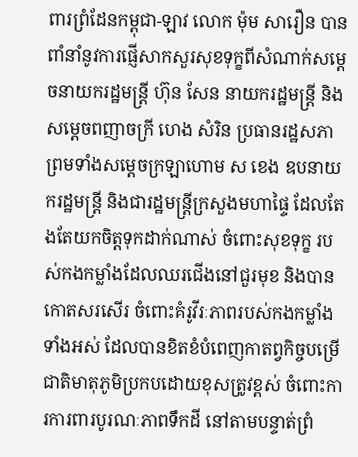ពារព្រំដែនកម្ពុជា-ឡាវ លោក ម៉ុម សារឿន បានពាំនាំនូវការផ្ញើសាកសួរសុខទុក្ខពីសំណាក់សម្តេចនាយករដ្ឋមន្ត្រី ហ៊ុន សែន នាយករដ្ឋមន្ត្រី និងសម្ដេចពញាចក្រី ហេង សំរិន ប្រធានរដ្ឋសភា ព្រមទាំងសម្ដេចក្រឡាហោម ស ខេង ឧបនាយករដ្ឋមន្ត្រី និងជារដ្ឋមន្ត្រីក្រសួងមហាផ្ទៃ ដែលតែងតែយកចិត្តទុកដាក់ណាស់ ចំពោះសុខទុក្ខ របស់កងកម្លាំងដែលឈរជើងនៅជួរមុខ និងបានកោតសរសើរ ចំពោះគំរូវីរៈភាពរបស់កងកម្លាំងទាំងអស់ ដែលបានខិតខំបំពេញកាតព្វកិច្ចបម្រើជាតិមាតុភូមិប្រកបដោយខុសត្រូវខ្ពស់ ចំពោះការការពារបូរណៈភាពទឹកដី នៅតាមបន្ទាត់ព្រំ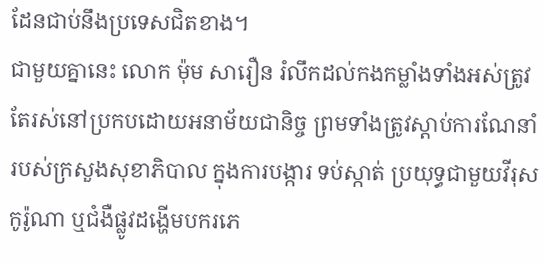ដែនជាប់នឹងប្រទេសជិតខាង។
ជាមួយគ្នានេះ លោក ម៉ុម សារឿន រំលឹកដល់កងកម្លាំងទាំងអស់ត្រូវតែរស់នៅប្រកបដោយអនាម័យជានិច្ច ព្រមទាំងត្រូវស្តាប់ការណែនាំ របស់ក្រសួងសុខាភិបាល ក្នុងការបង្ការ ទប់ស្កាត់ ប្រយុទ្ធជាមួយវីរុស កូរ៉ូណា ឬជំងឺផ្លូវដង្ហើមបករភេ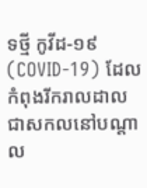ទថ្មី កូវីដ-១៩ (COVID-19) ដែលកំពុងរីករាលដាលជាសកលនៅបណ្ដាល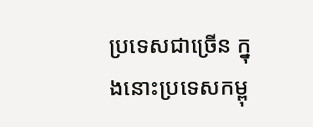ប្រទេសជាច្រើន ក្នុងនោះប្រទេសកម្ពុ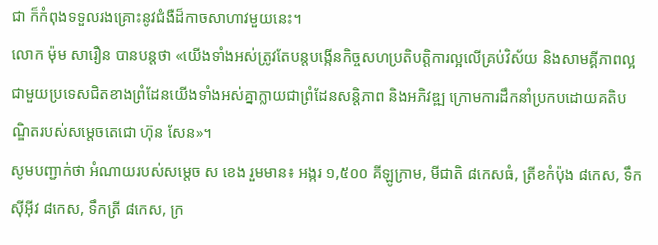ជា ក៏កំពុងទទួលរងគ្រោះនូវជំងឺដ៏កាចសាហាវមួយនេះ។
លោក ម៉ុម សារឿន បានបន្តថា «យើងទាំងអស់ត្រូវតែបន្តបង្កើនកិច្ចសហប្រតិបត្តិការល្អលើគ្រប់វិស័យ និងសាមគ្គីភាពល្អ ជាមួយប្រទេសជិតខាងព្រំដែនយើងទាំងអស់គ្នាក្លាយជាព្រំដែនសន្តិភាព និងអភិវឌ្ឍ ក្រោមការដឹកនាំប្រកបដោយគតិបណ្ឌិតរបស់សម្តេចតេជោ ហ៊ុន សែន»។
សូមបញ្ជាក់ថា អំណាយរបស់សម្តេច ស ខេង រួមមាន៖ អង្ករ ១,៥០០ គីឡូក្រាម, មីជាតិ ៨កេសធំ, ត្រីខកំប៉ុង ៨កេស, ទឹកស៊ីអ៊ីវ ៨កេស, ទឹកត្រី ៨កេស, ក្រ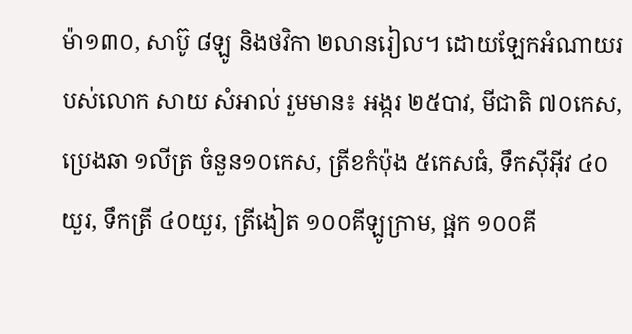ម៉ា១៣០, សាប៊ូ ៨ឡូ និងថវិកា ២លានរៀល។ ដោយឡែកអំណាយរបស់លោក សាយ សំអាល់ រួមមាន៖ អង្ករ ២៥បាវ, មីជាតិ ៧០កេស, ប្រេងឆា ១លីត្រ ចំនួន១០កេស, ត្រីខកំប៉ុង ៥កេសធំ, ទឹកស៊ីអ៊ីវ ៤០យួរ, ទឹកត្រី ៤០យួរ, ត្រីងៀត ១០០គីឡូក្រាម, ផ្អក ១០០គី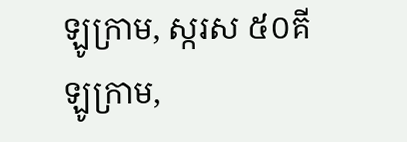ឡូក្រាម, ស្ករស ៥០គីឡូក្រាម,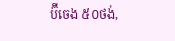ប៊ីចេង ៥០ថង់,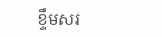ខ្ទឹមសរ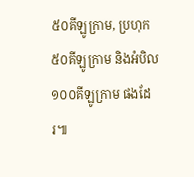៥០គីឡូក្រាម, ប្រហុក ៥០គីឡូក្រាម និងអំបិល ១០០គីឡូក្រាម ផងដែរ៕